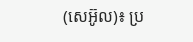(សេអ៊ូល)៖ ប្រ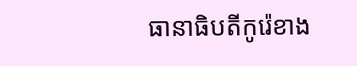ធានាធិបតីកូរ៉េខាង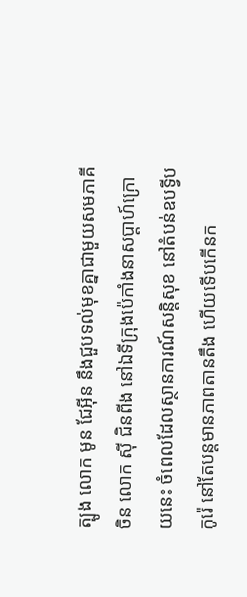ត្បូង លោក មូន ជែអ៊ីន នឹងជួបទល់មុខគ្នាជាមួយសមភាគីចិន លោក ស៊ី ជិនពីង នៅឯទីក្រុងប៉េកាំងនាសប្តាហ៍ក្រោយនេះ ចំពេលដែលស្ថានការណ៍សន្តិសុខ នៅតំបន់ឧបទ្វីបកូរ៉េ នៅតែបន្តមានភាពតានតឹង ហើយទើបកើនក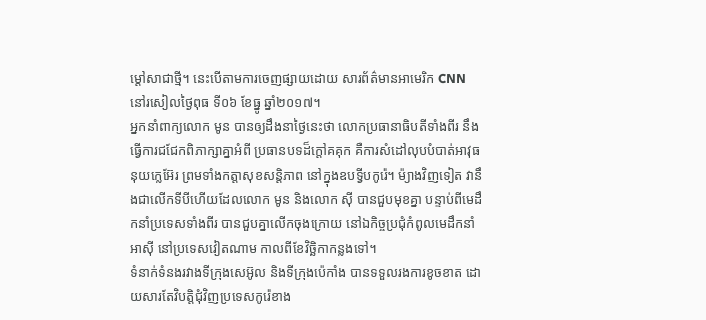ម្តៅសាជាថ្មី។ នេះបើតាមការចេញផ្សាយដោយ សារព័ត៌មានអាមេរិក CNN នៅរសៀលថ្ងៃពុធ ទី០៦ ខែធ្នូ ឆ្នាំ២០១៧។
អ្នកនាំពាក្យលោក មូន បានឲ្យដឹងនាថ្ងៃនេះថា លោកប្រធានាធិបតីទាំងពីរ នឹងធ្វើការជជែកពិភាក្សាគ្នាអំពី ប្រធានបទដ៏ក្តៅគគុក គឺការសំដៅលុបបំបាត់អាវុធនុយក្លេអ៊ែរ ព្រមទាំងកត្តាសុខសន្តិភាព នៅក្នុងឧបទ្វីបកូរ៉េ។ ម៉្យាងវិញទៀត វានឹងជាលើកទីបីហើយដែលលោក មូន និងលោក ស៊ី បានជួបមុខគ្នា បន្ទាប់ពីមេដឹកនាំប្រទេសទាំងពីរ បានជួបគ្នាលើកចុងក្រោយ នៅឯកិច្ចប្រជុំកំពូលមេដឹកនាំអាស៊ី នៅប្រទេសវៀតណាម កាលពីខែវិច្ឆិកាកន្លងទៅ។
ទំនាក់ទំនងរវាងទីក្រុងសេអ៊ូល និងទីក្រុងប៉េកាំង បានទទួលរងការខូចខាត ដោយសារតែវិបត្តិជុំវិញប្រទេសកូរ៉េខាង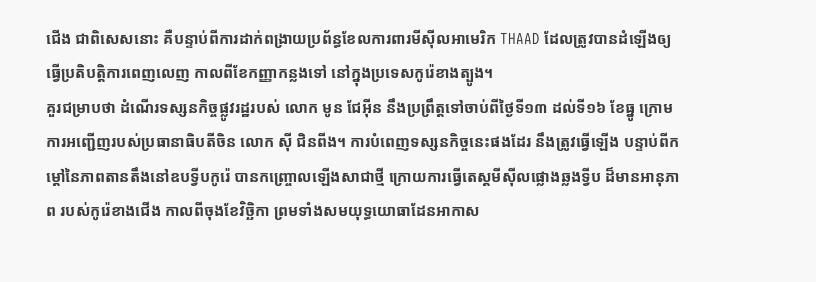ជើង ជាពិសេសនោះ គឺបន្ទាប់ពីការដាក់ពង្រាយប្រព័ន្ធខែលការពារមីស៊ីលអាមេរិក THAAD ដែលត្រូវបានដំឡើងឲ្យធ្វើប្រតិបត្តិការពេញលេញ កាលពីខែកញ្ញាកន្លងទៅ នៅក្នុងប្រទេសកូរ៉េខាងត្បូង។
គួរជម្រាបថា ដំណើរទស្សនកិច្ចផ្លូវរដ្ឋរបស់ លោក មូន ជែអ៊ីន នឹងប្រព្រឹត្តទៅចាប់ពីថ្ងៃទី១៣ ដល់ទី១៦ ខែធ្នូ ក្រោមការអញ្ជើញរបស់ប្រធានាធិបតីចិន លោក ស៊ី ជិនពីង។ ការបំពេញទស្សនកិច្ចនេះផងដែរ នឹងត្រូវធ្វើឡើង បន្ទាប់ពីកម្តៅនៃភាពតានតឹងនៅឧបទ្វីបកូរ៉េ បានកញ្រ្ចោលឡើងសាជាថ្មី ក្រោយការធ្វើតេស្តមីស៊ីលផ្លោងឆ្លងទ្វីប ដ៏មានអានុភាព របស់កូរ៉េខាងជើង កាលពីចុងខែវិច្ឆិកា ព្រមទាំងសមយុទ្ធយោធាដែនអាកាស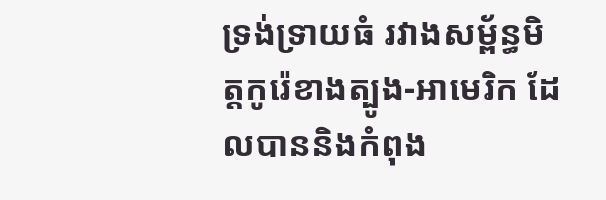ទ្រង់ទ្រាយធំ រវាងសម្ព័ន្ធមិត្តកូរ៉េខាងត្បូង-អាមេរិក ដែលបាននិងកំពុង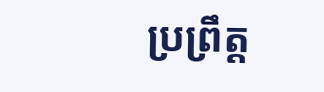ប្រព្រឹត្ត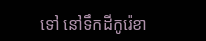ទៅ នៅទឹកដីកូរ៉េខា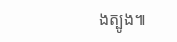ងត្បូង៕